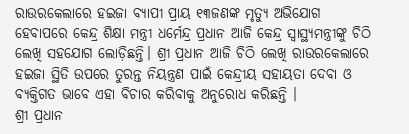ରାଉରକେଲାରେ ହଇଜା ବ୍ୟାପୀ ପ୍ରାୟ ୧୩ଜଣଙ୍କ ମୃତ୍ୟୁ ଅଭିଯୋଗ ହେବାପରେ କେନ୍ଦ୍ର ଶିକ୍ଷା ମନ୍ତ୍ରୀ ଧର୍ମେନ୍ଦ୍ର ପ୍ରଧାନ ଆଜି କେନ୍ଦ୍ର ସ୍ୱାସ୍ଥ୍ୟମନ୍ତ୍ରୀଙ୍କୁ ଚିଠି ଲେଖି ସହଯୋଗ ଲୋଡ଼ିଛନ୍ତି। ଶ୍ରୀ ପ୍ରଧାନ ଆଜି ଚିଠି ଲେଖି ରାଉରକେଲାରେ ହଇଜା ସ୍ଥିତି ଉପରେ ତୁରନ୍ତ ନିୟନ୍ତ୍ରଣ ପାଇଁ କେନ୍ଦ୍ରୀୟ ସହାୟତା ଦେବା ଓ ବ୍ୟକ୍ତିଗତ ଭାବେ ଏହା ବିଚାର କରିବାକୁ ଅନୁରୋଧ କରିଛନ୍ତି ।
ଶ୍ରୀ ପ୍ରଧାନ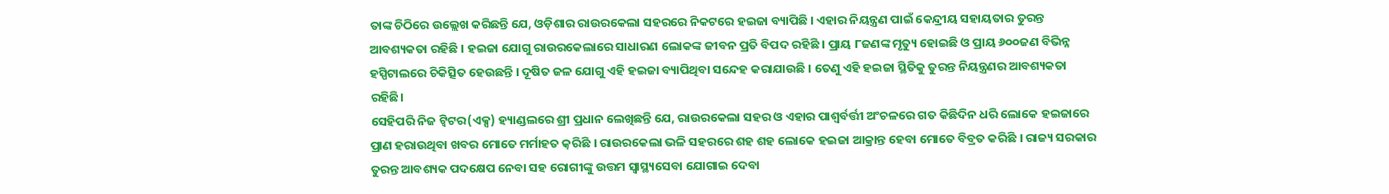ତାଙ୍କ ଚିଠିରେ ଉଲ୍ଲେଖ କରିଛନ୍ତି ଯେ, ଓଡ଼ିଶାର ରାଉରକେଲା ସହରରେ ନିକଟରେ ହଇଜା ବ୍ୟାପିଛି । ଏହାର ନିୟନ୍ତ୍ରଣ ପାଇଁ କେନ୍ଦ୍ରୀୟ ସହାୟତାର ତୁରନ୍ତ ଆବଶ୍ୟକତା ରହିଛି । ହଇଜା ଯୋଗୁ ରାଉରକେଲାରେ ସାଧାରଣ ଲୋକଙ୍କ ଜୀବନ ପ୍ରତି ବିପଦ ରହିଛି । ପ୍ରାୟ ୮ଜଣଙ୍କ ମୃତ୍ୟୁ ହୋଇଛି ଓ ପ୍ରାୟ ୬୦୦ଜଣ ବିଭିନ୍ନ ହସ୍ପିଟାଲରେ ଚିକିତ୍ସିତ ହେଉଛନ୍ତି । ଦୂଷିତ ଜଳ ଯୋଗୁ ଏହି ହଇଜା ବ୍ୟାପିଥିବା ସନ୍ଦେହ କରାଯାଉଛି । ତେଣୁ ଏହି ହଇଜା ସ୍ଥିତିକୁ ତୁରନ୍ତ ନିୟନ୍ତ୍ରଣର ଆବଶ୍ୟକତା ରହିଛି।
ସେହିପରି ନିଜ ଟ୍ୱିଟର(ଏକ୍ସ) ହ୍ୟାଣ୍ଡଲରେ ଶ୍ରୀ ପ୍ରଧାନ ଲେଖିଛନ୍ତି ଯେ, ରାଉରକେଲା ସହର ଓ ଏହାର ପାଶ୍ୱର୍ବର୍ତ୍ତୀ ଅଂଚଳରେ ଗତ କିଛିଦିନ ଧରି ଲୋକେ ହଇଜାରେ ପ୍ରାଣ ହରାଉଥିବା ଖବର ମୋତେ ମର୍ମାହତ କ଼ରିଛି । ରାଉରକେଲା ଭଳି ସହରରେ ଶହ ଶହ ଲୋକେ ହଇଜା ଆକ୍ରାନ୍ତ ହେବା ମୋତେ ବିବ୍ରତ କରିଛି । ରାଜ୍ୟ ସରକାର ତୁରନ୍ତ ଆବଶ୍ୟକ ପଦକ୍ଷେପ ନେବା ସହ ରୋଗୀଙ୍କୁ ଉତ୍ତମ ସ୍ୱାସ୍ଥ୍ୟସେବା ଯୋଗାଇ ଦେବା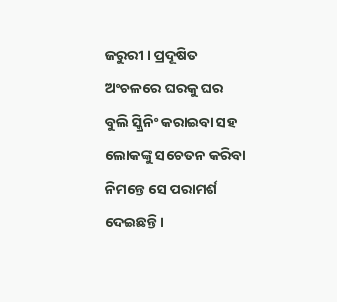ଜରୁରୀ । ପ୍ରଦୂଷିତ ଅଂଚଳରେ ଘରକୁ ଘର ବୁଲି ସ୍କ୍ରିନିଂ କରାଇବା ସହ ଲୋକଙ୍କୁ ସଚେତନ କରିବା ନିମନ୍ତେ ସେ ପରାମର୍ଶ ଦେଇଛନ୍ତି ।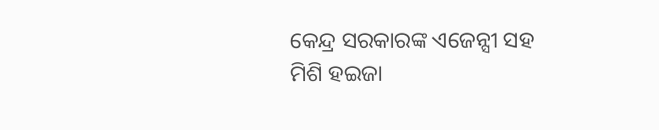କେନ୍ଦ୍ର ସରକାରଙ୍କ ଏଜେନ୍ସୀ ସହ ମିଶି ହଇଜା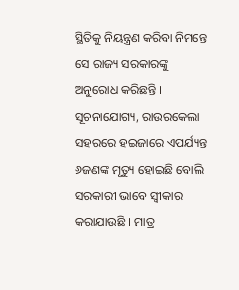ସ୍ଥିତିକୁ ନିୟନ୍ତ୍ରଣ କରିବା ନିମନ୍ତେ ସେ ରାଜ୍ୟ ସରକାରଙ୍କୁ ଅନୁରୋଧ କରିଛନ୍ତି ।
ସୂଚନାଯୋଗ୍ୟ, ରାଉରକେଲା ସହରରେ ହଇଜାରେ ଏପର୍ଯ୍ୟନ୍ତ ୬ଜଣଙ୍କ ମୃତ୍ୟୁ ହୋଇଛି ବୋଲି ସରକାରୀ ଭାବେ ସ୍ୱୀକାର କରାଯାଉଛି । ମାତ୍ର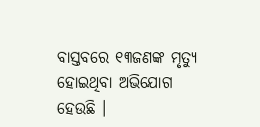ବାସ୍ତବରେ ୧୩ଜଣଙ୍କ ମୃତ୍ୟୁ ହୋଇଥିବା ଅଭିଯୋଗ ହେଉଛି ।